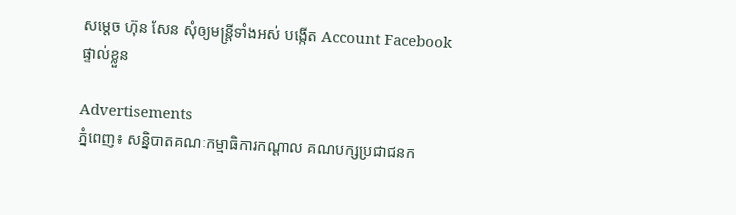សម្តេច ហ៊ុន សែន សុំឲ្យមន្រ្តីទាំងអស់ បង្កើត Account Facebook ផ្ទាល់ខ្លួន

Advertisements
ភ្នំពេញ៖ សន្និបាតគណៈកម្មាធិការកណ្តាល គណបក្សប្រជាជនក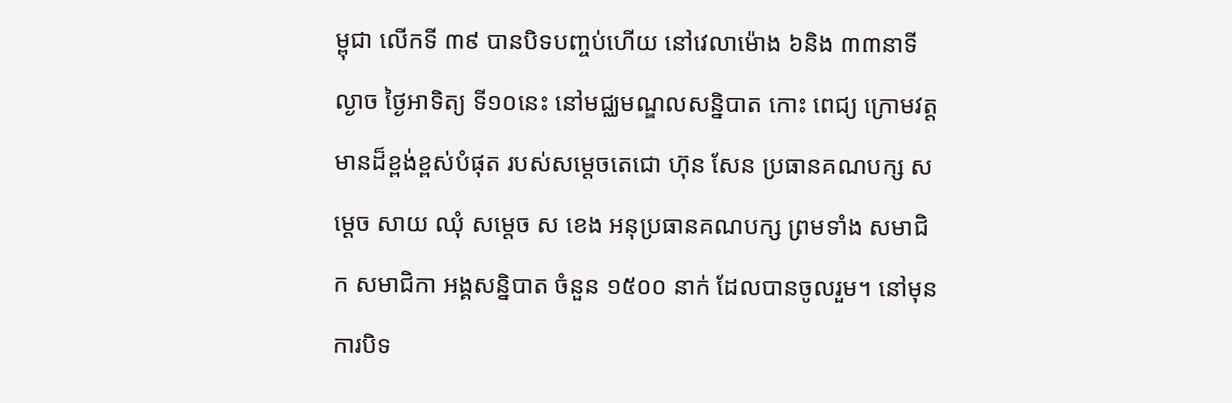ម្ពុជា លើកទី ៣៩ បានបិទបញ្ចប់ហើយ នៅវេលាម៉ោង ៦និង ៣៣នាទី ល្ងាច ថ្ងៃអាទិត្យ ទី១០នេះ នៅមជ្ឈមណ្ឌលសន្និបាត កោះ ពេជ្យ ក្រោមវត្តមានដ៏ខ្ពង់ខ្ពស់បំផុត របស់សម្តេចតេជោ ហ៊ុន សែន ប្រធានគណបក្ស សម្តេច សាយ ឈុំ សម្តេច ស ខេង អនុប្រធានគណបក្ស ព្រមទាំង សមាជិក សមាជិកា អង្គសន្និបាត ចំនួន ១៥០០ នាក់ ដែលបានចូលរួម។ នៅមុនការបិទ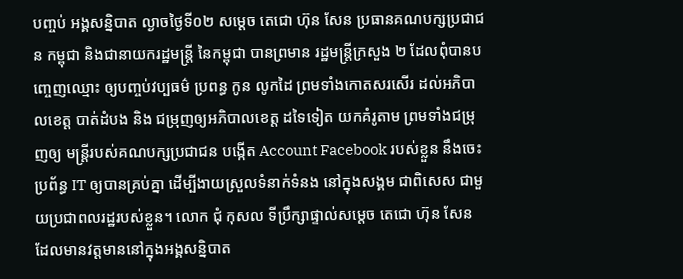បញ្ចប់ អង្គសន្និបាត ល្ងាចថ្ងៃទី០២ សម្តេច តេជោ ហ៊ុន សែន ប្រធានគណបក្សប្រជាជន កម្ពុជា និងជានាយករដ្ឋមន្រ្តី នៃកម្ពុជា បានព្រមាន រដ្ឋមន្ត្រីក្រសួង ២ ដែលពុំបានបញ្ចេញឈ្មោះ ឲ្យបញ្ចប់វប្បធម៌ ប្រពន្ធ កូន លូកដៃ ព្រមទាំងកោតសរសើរ ដល់អភិបាលខេត្ត បាត់ដំបង និង ជម្រុញឲ្យអភិបាលខេត្ត ដទៃទៀត យកគំរូតាម ព្រមទាំងជម្រុញឲ្យ មន្ត្រីរបស់គណបក្សប្រជាជន បង្កើត Account Facebook របស់ខ្លួន នឹងចេះប្រព័ន្ធ IT ឲ្យបានគ្រប់គ្នា ដើម្បីងាយស្រួលទំនាក់ទំនង នៅក្នុងសង្គម ជាពិសេស ជាមួយប្រជាពលរដ្ឋរបស់ខ្លួន។ លោក ជុំ កុសល ទីប្រឹក្សាផ្ទាល់សម្តេច តេជោ ហ៊ុន សែន ដែលមានវត្តមាននៅក្នុងអង្គសន្និបាត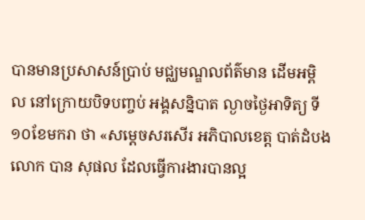បានមានប្រសាសន៍ប្រាប់ មជ្ឈមណ្ឌលព័ត៌មាន ដើមអម្ពិល នៅក្រោយបិទបញ្ចប់ អង្គសន្និបាត ល្ងាចថ្ងៃអាទិត្យ ទី១០ខែមករា ថា «សម្តេចសរសើរ អភិបាលខេត្ត បាត់ដំបង លោក បាន សុផល ដែលធ្វើការងារបានល្អ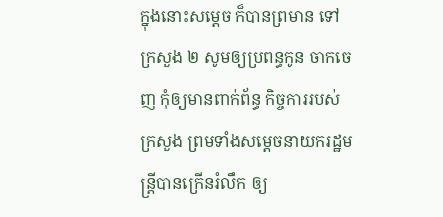ក្នុងនោះសម្តេច ក៏បានព្រមាន ទៅក្រសួង ២ សូមឲ្យប្រពន្ធកូន ចាកចេញ កុំឲ្យមានពាក់ព័ន្ធ កិច្ចការរបស់ក្រសួង ព្រមទាំងសម្តេចនាយករដ្ឋមន្រ្តីបានក្រើនរំលឹក ឲ្យ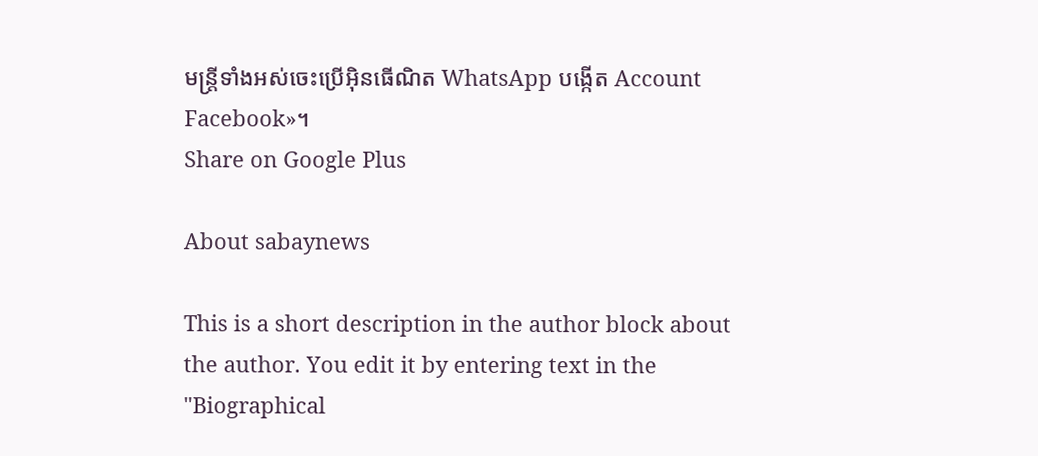មន្រ្តីទាំងអស់ចេះប្រើអ៊ិនធើណិត WhatsApp បង្កើត Account Facebook»។
Share on Google Plus

About sabaynews

This is a short description in the author block about the author. You edit it by entering text in the "Biographical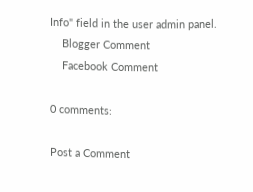Info" field in the user admin panel.
    Blogger Comment
    Facebook Comment

0 comments:

Post a Comment